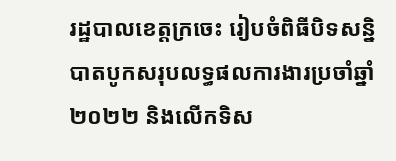រដ្ឋបាលខេត្តក្រចេះ រៀបចំពិធីបិទសន្និបាតបូកសរុបលទ្ធផលការងារប្រចាំឆ្នាំ២០២២ និងលើកទិស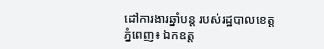ដៅការងារឆ្នាំបន្ត របស់រដ្ឋបាលខេត្ត
ភ្នំពេញ៖ ឯកឧត្ត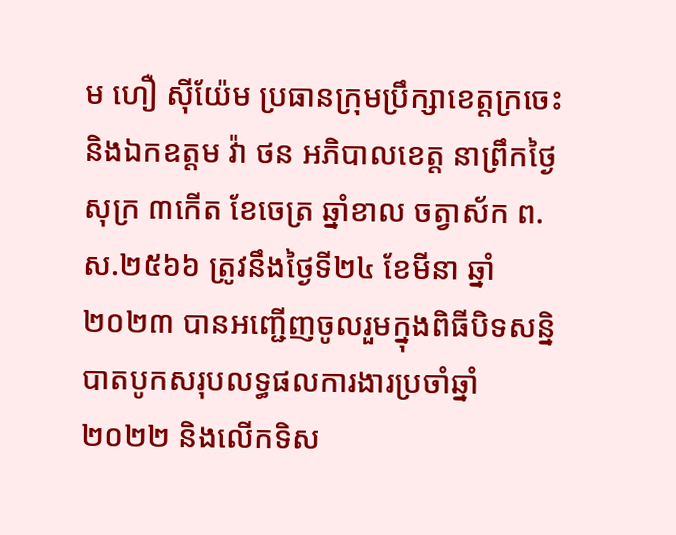ម ហឿ សុីយ៉ែម ប្រធានក្រុមប្រឹក្សាខេត្តក្រចេះ និងឯកឧត្តម វ៉ា ថន អភិបាលខេត្ត នាព្រឹកថ្ងៃសុក្រ ៣កើត ខែចេត្រ ឆ្នាំខាល ចត្វាស័ក ព.ស.២៥៦៦ ត្រូវនឹងថ្ងៃទី២៤ ខែមីនា ឆ្នាំ២០២៣ បានអញ្ជើញចូលរួមក្នុងពិធីបិទសន្និបាតបូកសរុបលទ្ធផលការងារប្រចាំឆ្នាំ២០២២ និងលើកទិស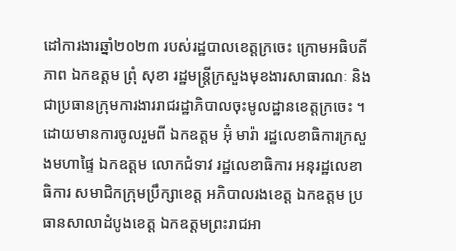ដៅការងារឆ្នាំ២០២៣ របស់រដ្ឋបាលខេត្តក្រចេះ ក្រោមអធិបតីភាព ឯកឧត្តម ព្រុំ សុខា រដ្ឋមន្ត្រីក្រសួងមុខងារសាធារណៈ និងជាប្រធានក្រុមការងាររាជរដ្ឋាភិបាលចុះមូលដ្ឋានខេត្តក្រចេះ ។
ដោយមានការចូលរួមពី ឯកឧត្តម អ៊ុំ មារ៉ា រដ្ឋលេខាធិការក្រសួងមហាផ្ទៃ ឯកឧត្តម លោកជំទាវ រដ្ឋលេខាធិការ អនុរដ្ឋលេខាធិការ សមាជិកក្រុមប្រឹក្សាខេត្ត អភិបាលរងខេត្ត ឯកឧត្តម ប្រធានសាលាដំបូងខេត្ត ឯកឧត្តមព្រះរាជអា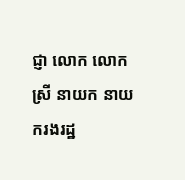ជ្ញា លោក លោកស្រី នាយក នាយករងរដ្ឋ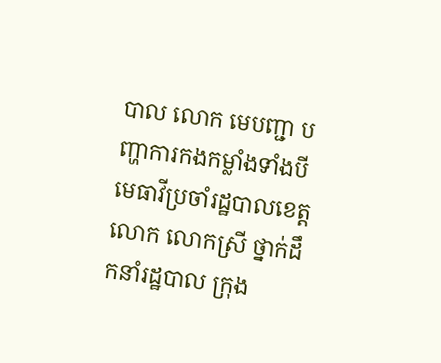បាល លោក មេបញ្ជា បញ្ហាការកងកម្លាំងទាំងបី មេធាវីប្រចាំរដ្ឋបាលខេត្ត លោក លោកស្រី ថ្នាក់ដឹកនាំរដ្ឋបាល ក្រុង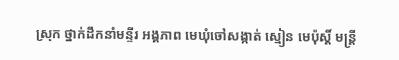ស្រុក ថ្នាក់ដឹកនាំមន្ទីរ អង្គភាព មេឃុំចៅសង្កាត់ ស្មៀន មេប៉ុស្តិ៍ មន្ត្រី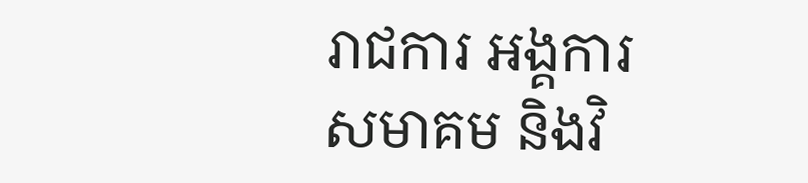រាជការ អង្គការ សមាគម និងវិ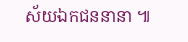ស័យឯកជននានា ៕